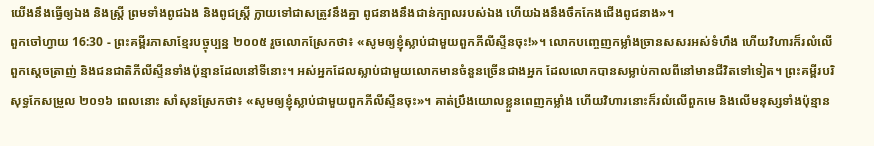យើងនឹងធ្វើឲ្យឯង និងស្ត្រី ព្រមទាំងពូជឯង និងពូជស្ត្រី ក្លាយទៅជាសត្រូវនឹងគ្នា ពូជនាងនឹងជាន់ក្បាលរបស់ឯង ហើយឯងនឹងចឹកកែងជើងពូជនាង»។
ពួកចៅហ្វាយ 16:30 - ព្រះគម្ពីរភាសាខ្មែរបច្ចុប្បន្ន ២០០៥ រួចលោកស្រែកថា៖ «សូមឲ្យខ្ញុំស្លាប់ជាមួយពួកភីលីស្ទីនចុះ!»។ លោកបញ្ចេញកម្លាំងច្រានសសរអស់ទំហឹង ហើយវិហារក៏រលំលើពួកស្ដេចត្រាញ់ និងជនជាតិភីលីស្ទីនទាំងប៉ុន្មានដែលនៅទីនោះ។ អស់អ្នកដែលស្លាប់ជាមួយលោកមានចំនួនច្រើនជាងអ្នក ដែលលោកបានសម្លាប់កាលពីនៅមានជីវិតទៅទៀត។ ព្រះគម្ពីរបរិសុទ្ធកែសម្រួល ២០១៦ ពេលនោះ សាំសុនស្រែកថា៖ «សូមឲ្យខ្ញុំស្លាប់ជាមួយពួកភីលីស្ទីនចុះ»។ គាត់ប្រឹងយោលខ្លួនពេញកម្លាំង ហើយវិហារនោះក៏រលំលើពួកមេ និងលើមនុស្សទាំងប៉ុន្មាន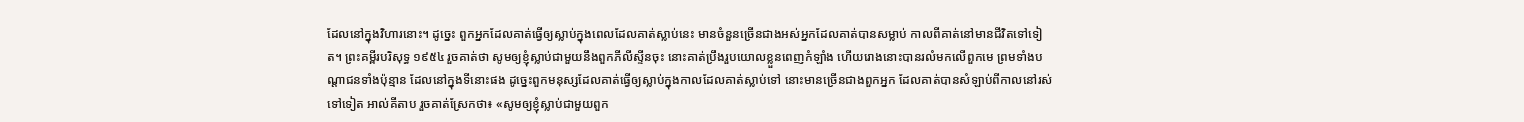ដែលនៅក្នុងវិហារនោះ។ ដូច្នេះ ពួកអ្នកដែលគាត់ធ្វើឲ្យស្លាប់ក្នុងពេលដែលគាត់ស្លាប់នេះ មានចំនួនច្រើនជាងអស់អ្នកដែលគាត់បានសម្លាប់ កាលពីគាត់នៅមានជីវិតទៅទៀត។ ព្រះគម្ពីរបរិសុទ្ធ ១៩៥៤ រួចគាត់ថា សូមឲ្យខ្ញុំស្លាប់ជាមួយនឹងពួកភីលីស្ទីនចុះ នោះគាត់ប្រឹងរួបយោលខ្លួនពេញកំឡាំង ហើយរោងនោះបានរលំមកលើពួកមេ ព្រមទាំងបណ្តាជនទាំងប៉ុន្មាន ដែលនៅក្នុងទីនោះផង ដូច្នេះពួកមនុស្សដែលគាត់ធ្វើឲ្យស្លាប់ក្នុងកាលដែលគាត់ស្លាប់ទៅ នោះមានច្រើនជាងពួកអ្នក ដែលគាត់បានសំឡាប់ពីកាលនៅរស់ទៅទៀត អាល់គីតាប រួចគាត់ស្រែកថា៖ «សូមឲ្យខ្ញុំស្លាប់ជាមួយពួក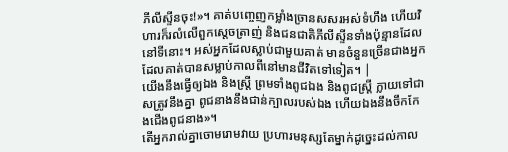ភីលីស្ទីនចុះ!»។ គាត់បញ្ចេញកម្លាំងច្រានសសរអស់ទំហឹង ហើយវិហារក៏រលំលើពួកស្តេចត្រាញ់ និងជនជាតិភីលីស្ទីនទាំងប៉ុន្មានដែលនៅទីនោះ។ អស់អ្នកដែលស្លាប់ជាមួយគាត់ មានចំនួនច្រើនជាងអ្នកដែលគាត់បានសម្លាប់កាលពីនៅមានជីវិតទៅទៀត។ |
យើងនឹងធ្វើឲ្យឯង និងស្ត្រី ព្រមទាំងពូជឯង និងពូជស្ត្រី ក្លាយទៅជាសត្រូវនឹងគ្នា ពូជនាងនឹងជាន់ក្បាលរបស់ឯង ហើយឯងនឹងចឹកកែងជើងពូជនាង»។
តើអ្នករាល់គ្នាចោមរោមវាយ ប្រហារមនុស្សតែម្នាក់ដូច្នេះដល់កាល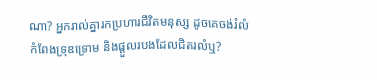ណា? អ្នករាល់គ្នារកប្រហារជីវិតមនុស្ស ដូចគេចង់រំលំកំពែងទ្រុឌទ្រោម និងផ្ដួលរបងដែលជិតរលំឬ?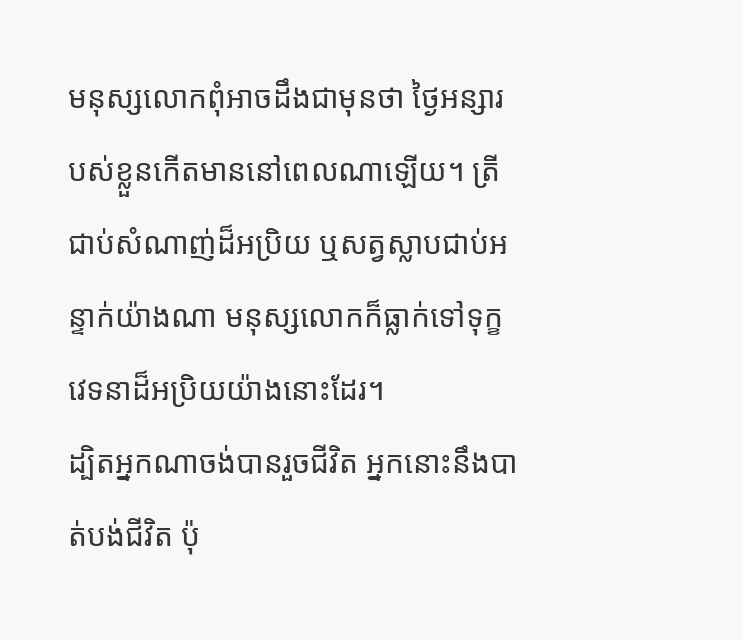មនុស្សលោកពុំអាចដឹងជាមុនថា ថ្ងៃអន្សារបស់ខ្លួនកើតមាននៅពេលណាឡើយ។ ត្រីជាប់សំណាញ់ដ៏អប្រិយ ឬសត្វស្លាបជាប់អន្ទាក់យ៉ាងណា មនុស្សលោកក៏ធ្លាក់ទៅទុក្ខវេទនាដ៏អប្រិយយ៉ាងនោះដែរ។
ដ្បិតអ្នកណាចង់បានរួចជីវិត អ្នកនោះនឹងបាត់បង់ជីវិត ប៉ុ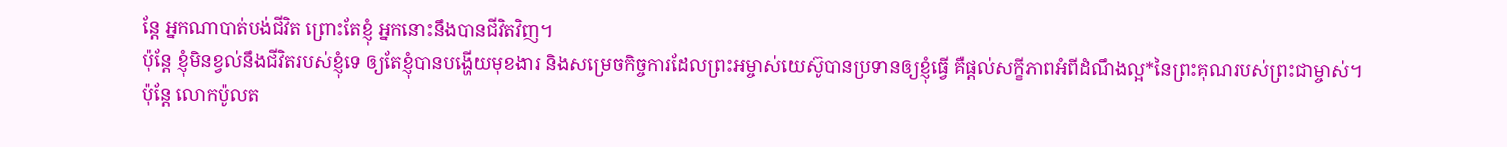ន្តែ អ្នកណាបាត់បង់ជីវិត ព្រោះតែខ្ញុំ អ្នកនោះនឹងបានជីវិតវិញ។
ប៉ុន្តែ ខ្ញុំមិនខ្វល់នឹងជីវិតរបស់ខ្ញុំទេ ឲ្យតែខ្ញុំបានបង្ហើយមុខងារ និងសម្រេចកិច្ចការដែលព្រះអម្ចាស់យេស៊ូបានប្រទានឲ្យខ្ញុំធ្វើ គឺផ្ដល់សក្ខីភាពអំពីដំណឹងល្អ*នៃព្រះគុណរបស់ព្រះជាម្ចាស់។
ប៉ុន្តែ លោកប៉ូលត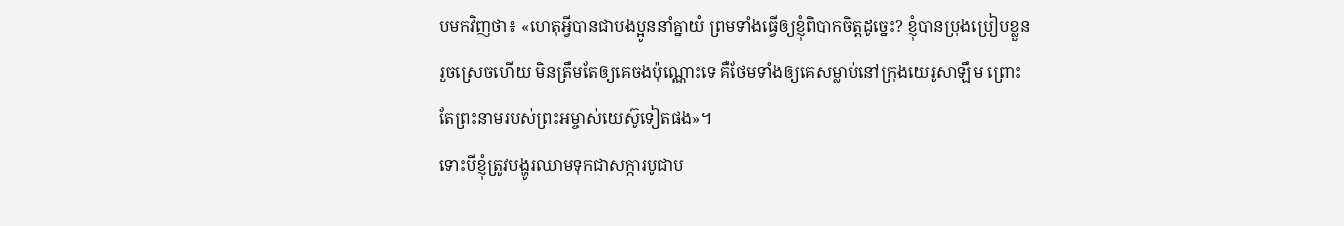បមកវិញថា៖ «ហេតុអ្វីបានជាបងប្អូននាំគ្នាយំ ព្រមទាំងធ្វើឲ្យខ្ញុំពិបាកចិត្តដូច្នេះ? ខ្ញុំបានប្រុងប្រៀបខ្លួនរួចស្រេចហើយ មិនត្រឹមតែឲ្យគេចងប៉ុណ្ណោះទេ គឺថែមទាំងឲ្យគេសម្លាប់នៅក្រុងយេរូសាឡឹម ព្រោះតែព្រះនាមរបស់ព្រះអម្ចាស់យេស៊ូទៀតផង»។
ទោះបីខ្ញុំត្រូវបង្ហូរឈាមទុកជាសក្ការបូជាប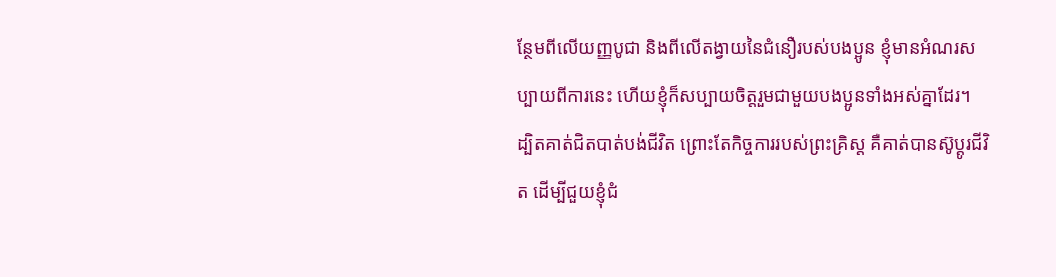ន្ថែមពីលើយញ្ញបូជា និងពីលើតង្វាយនៃជំនឿរបស់បងប្អូន ខ្ញុំមានអំណរសប្បាយពីការនេះ ហើយខ្ញុំក៏សប្បាយចិត្តរួមជាមួយបងប្អូនទាំងអស់គ្នាដែរ។
ដ្បិតគាត់ជិតបាត់បង់ជីវិត ព្រោះតែកិច្ចការរបស់ព្រះគ្រិស្ត គឺគាត់បានស៊ូប្ដូរជីវិត ដើម្បីជួយខ្ញុំជំ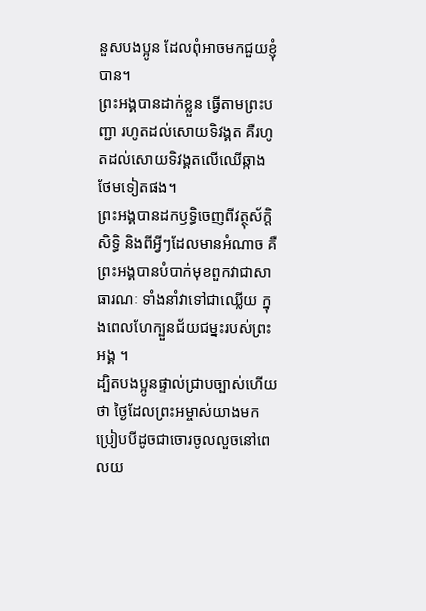នួសបងប្អូន ដែលពុំអាចមកជួយខ្ញុំបាន។
ព្រះអង្គបានដាក់ខ្លួន ធ្វើតាមព្រះបញ្ជា រហូតដល់សោយទិវង្គត គឺរហូតដល់សោយទិវង្គតលើឈើឆ្កាង ថែមទៀតផង។
ព្រះអង្គបានដកឫទ្ធិចេញពីវត្ថុស័ក្ដិសិទ្ធិ និងពីអ្វីៗដែលមានអំណាច គឺព្រះអង្គបានបំបាក់មុខពួកវាជាសាធារណៈ ទាំងនាំវាទៅជាឈ្លើយ ក្នុងពេលហែក្បួនជ័យជម្នះរបស់ព្រះអង្គ ។
ដ្បិតបងប្អូនផ្ទាល់ជ្រាបច្បាស់ហើយថា ថ្ងៃដែលព្រះអម្ចាស់យាងមក ប្រៀបបីដូចជាចោរចូលលួចនៅពេលយ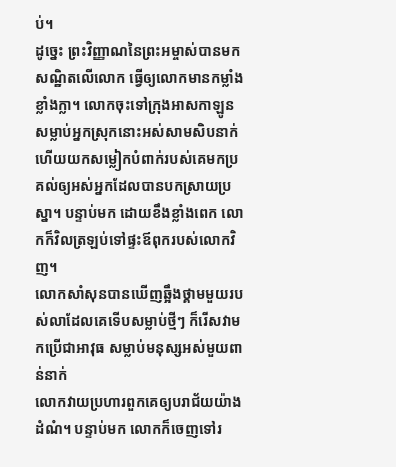ប់។
ដូច្នេះ ព្រះវិញ្ញាណនៃព្រះអម្ចាស់បានមកសណ្ឋិតលើលោក ធ្វើឲ្យលោកមានកម្លាំងខ្លាំងក្លា។ លោកចុះទៅក្រុងអាសកាឡូន សម្លាប់អ្នកស្រុកនោះអស់សាមសិបនាក់ ហើយយកសម្លៀកបំពាក់របស់គេមកប្រគល់ឲ្យអស់អ្នកដែលបានបកស្រាយប្រស្នា។ បន្ទាប់មក ដោយខឹងខ្លាំងពេក លោកក៏វិលត្រឡប់ទៅផ្ទះឪពុករបស់លោកវិញ។
លោកសាំសុនបានឃើញឆ្អឹងថ្គាមមួយរបស់លាដែលគេទើបសម្លាប់ថ្មីៗ ក៏រើសវាមកប្រើជាអាវុធ សម្លាប់មនុស្សអស់មួយពាន់នាក់
លោកវាយប្រហារពួកគេឲ្យបរាជ័យយ៉ាងដំណំ។ បន្ទាប់មក លោកក៏ចេញទៅរ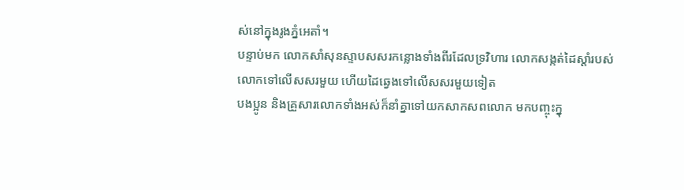ស់នៅក្នុងរូងភ្នំអេតាំ។
បន្ទាប់មក លោកសាំសុនស្ទាបសសរកន្លោងទាំងពីរដែលទ្រវិហារ លោកសង្កត់ដៃស្ដាំរបស់លោកទៅលើសសរមួយ ហើយដៃឆ្វេងទៅលើសសរមួយទៀត
បងប្អូន និងគ្រួសារលោកទាំងអស់ក៏នាំគ្នាទៅយកសាកសពលោក មកបញ្ចុះក្នុ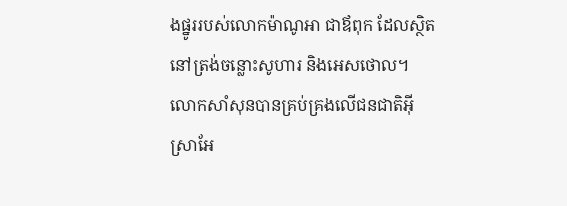ងផ្នូររបស់លោកម៉ាណូអា ជាឪពុក ដែលស្ថិតនៅត្រង់ចន្លោះសូហារ និងអេសថោល។ លោកសាំសុនបានគ្រប់គ្រងលើជនជាតិអ៊ីស្រាអែ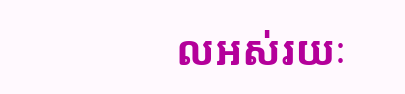លអស់រយៈ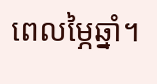ពេលម្ភៃឆ្នាំ។